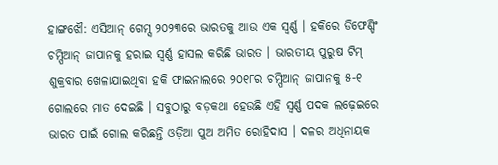ହାଙ୍ଗଝୌ: ଏସିଆନ୍ ଗେମ୍ସ ୨୦୨୩ରେ ଭାରତକୁ ଆଉ ଏକ ସ୍ବର୍ଣ୍ଣ । ହକିରେ ଡିଫେଣ୍ଡିଂ ଚମ୍ପିଆନ୍ ଜାପାନକୁ ହରାଇ ସ୍ବର୍ଣ୍ଣ ହାସଲ କରିଛି ଭାରତ । ଭାରତୀୟ ପୁରୁଷ ଟିମ୍ ଶୁକ୍ରବାର ଖେଳାଯାଇଥିବା ହକି ଫାଇନାଲରେ ୨୦୧୮ର ଚମ୍ପିଆନ୍ ଜାପାନକୁ ୫-୧ ଗୋଲରେ ମାତ ଦେଇଛି । ସବୁଠାରୁ ବଡ଼କଥା ହେଉଛି ଏହି ସ୍ବର୍ଣ୍ଣ ପଦକ ଲଢ଼େଇରେ ଭାରତ ପାଇଁ ଗୋଲ କରିଛନ୍ତି ଓଡ଼ିଆ ପୁଅ ଅମିତ ରୋହିଦାସ । ଦଳର ଅଧିନାୟକ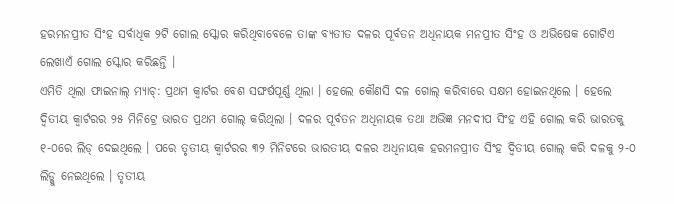ହରମନପ୍ରୀତ ସିଂହ ସର୍ବାଧିକ ୨ଟି ଗୋଲ ସ୍କୋର କରିଥିବାବେଳେ ତାଙ୍କ ବ୍ୟତୀତ ଦଳର ପୂର୍ବତନ ଅଧିନାୟକ ମନପ୍ରୀତ ସିଂହ ଓ ଅଭିଷେକ ଗୋଟିଏ ଲେଖାଏଁ ଗୋଲ ସ୍କୋର କରିଛନ୍ତି ।
ଏମିତି ଥିଲା ଫାଇନାଲ୍ ମ୍ୟାଚ୍: ପ୍ରଥମ କ୍ବାର୍ଟର ବେଶ ସଙ୍ଘର୍ଷପୂର୍ଣ୍ଣ ଥିଲା । ହେଲେ କୌଣସି ଦଳ ଗୋଲ୍ କରିବାରେ ସକ୍ଷମ ହୋଇନଥିଲେ । ହେଲେ ଦ୍ବିତୀୟ କ୍ବାର୍ଟରର ୨୫ ମିନିଟ୍ରେ ଭାରତ ପ୍ରଥମ ଗୋଲ୍ କରିଥିଲା । ଦଳର ପୂର୍ବତନ ଅଧିନାୟକ ତଥା ଅଭିଜ୍ଞ ମନଦୀପ ସିଂହ ଏହି ଗୋଲ କରି ଭାରତକୁ ୧-୦ରେ ଲିଡ୍ ଦେଇଥିଲେ । ପରେ ତୃତୀୟ କ୍ବାର୍ଟରର ୩୨ ମିନିଟରେ ଭାରତୀୟ ଦଳର ଅଧିନାୟକ ହରମନପ୍ରୀତ ସିଂହ ଦ୍ବିତୀୟ ଗୋଲ୍ କରି ଦଳକୁ ୨-୦ ଲିଡ୍କୁ ନେଇଥିଲେ । ତୃତୀୟ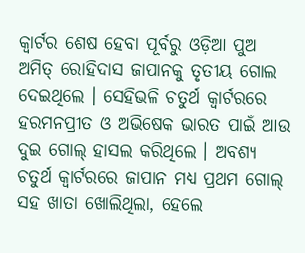କ୍ବାର୍ଟର ଶେଷ ହେବା ପୂର୍ବରୁ ଓଡ଼ିଆ ପୁଅ ଅମିତ୍ ରୋହିଦାସ ଜାପାନକୁ ତୃତୀୟ ଗୋଲ ଦେଇଥିଲେ । ସେହିଭଳି ଚତୁର୍ଥ କ୍ବାର୍ଟରରେ ହରମନପ୍ରୀତ ଓ ଅଭିଷେକ ଭାରତ ପାଇଁ ଆଉ ଦୁଇ ଗୋଲ୍ ହାସଲ କରିଥିଲେ । ଅବଶ୍ୟ ଚତୁର୍ଥ କ୍ବାର୍ଟରରେ ଜାପାନ ମଧ୍ୟ ପ୍ରଥମ ଗୋଲ୍ ସହ ଖାତା ଖୋଲିଥିଲା, ହେଲେ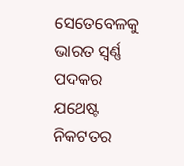ସେତେବେଳକୁ ଭାରତ ସ୍ବର୍ଣ୍ଣ ପଦକର ଯଥେଷ୍ଟ ନିକଟତର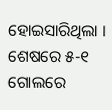ହୋଇସାରିଥିଲା । ଶେଷରେ ୫-୧ ଗୋଲରେ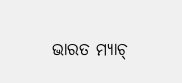ଭାରତ ମ୍ୟାଚ୍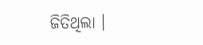ଜିତିଥିଲା ।